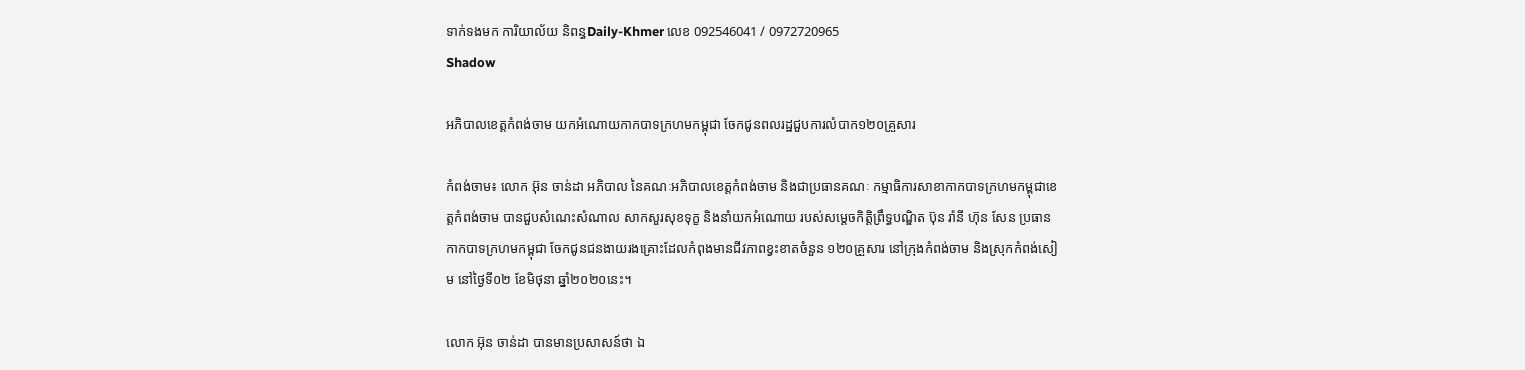ទាក់ទងមក ការិយាល័យ និពន្ធDaily-Khmer លេខ 092546041 / 0972720965
Shadow

អភិបាលខេត្តកំពង់ចាម យកអំណោយកាកបាទក្រហមកម្ពុជា ចែកជូនពលរដ្ឋជួបការលំបាក១២០គ្រួសារ

កំពង់ចាម៖ លោក អ៊ុន ចាន់ដា អភិបាល នៃគណៈអភិបាលខេត្តកំពង់ចាម និងជាប្រធានគណៈ កម្មាធិការសាខាកាកបាទក្រហមកម្ពុជាខេត្តកំពង់ចាម បានជួបសំណេះសំណាល សាកសួរសុខទុក្ខ និងនាំយកអំណោយ របស់សម្តេចកិត្តិព្រឹទ្ធបណ្ឌិត ប៊ុន រ៉ានី ហ៊ុន សែន ប្រធានកាកបាទក្រហមកម្ពុជា ចែកជូនជនងាយរងគ្រោះដែលកំពុងមានជីវភាពខ្វះខាតចំនួន ១២០គ្រួសារ នៅក្រុងកំពង់ចាម និងស្រុកកំពង់សៀម នៅថ្ងៃទី០២ ខែមិថុនា ឆ្នាំ២០២០នេះ។

លោក អ៊ុន ចាន់ដា បានមានប្រសាសន៍ថា ឯ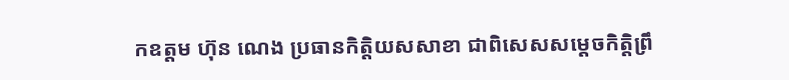កឧត្តម ហ៊ុន ណេង ប្រធានកិត្តិយសសាខា ជាពិសេសសម្ដេចកិត្តិព្រឹ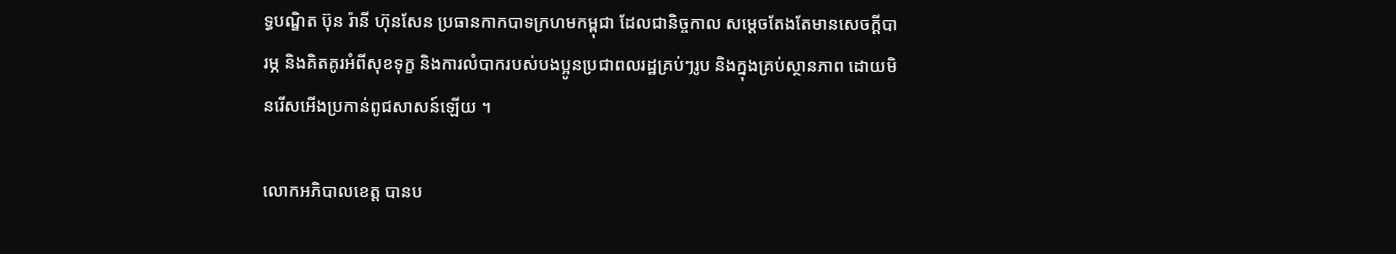ទ្ធបណ្ឌិត ប៊ុន រ៉ានី ហ៊ុនសែន ប្រធានកាកបាទក្រហមកម្ពុជា ដែលជានិច្ចកាល សម្តេចតែងតែមានសេចក្ដីបារម្ភ និងគិតគូរអំពីសុខទុក្ខ និងការលំបាករបស់បងប្អូនប្រជាពលរដ្ឋគ្រប់ៗរូប និងក្នុងគ្រប់ស្ថានភាព ដោយមិនរើសអើងប្រកាន់ពូជសាសន៍ឡើយ ។

លោកអភិបាលខេត្ត បានប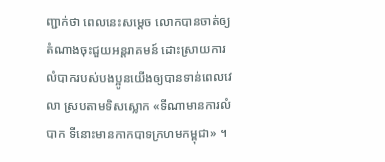ញ្ជាក់ថា ពេលនេះសម្ដេច លោកបានចាត់ឲ្យតំណាងចុះជួយអន្តរាគមន៍ ដោះស្រាយការលំបាករបស់បងប្អូនយើងឲ្យបានទាន់ពេលវេលា ស្របតាមទិសស្លោក «ទីណាមានការលំបាក ទីនោះមានកាកបាទក្រហមកម្ពុជា» ។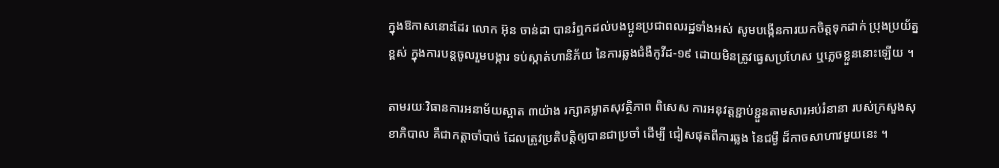ក្នុងឱកាសនោះដែរ លោក អ៊ុន ចាន់ដា បានរំឮកដល់បងប្អូនប្រជាពលរដ្ឋទាំងអស់ សូមបង្កើនការយកចិត្តទុកដាក់ ប្រុងប្រយ័ត្នខ្ពស់ ក្នុងការបន្តចូលរួមបង្ការ ទប់ស្កាត់ហានិភ័យ នៃការឆ្លងជំងឺកូវីដ-១៩ ដោយមិនត្រូវធ្វេសប្រហែស ឬភ្លេចខ្លួននោះឡើយ ។

តាមរយៈវិធានការអនាម័យស្អាត ៣យ៉ាង រក្សាគម្លាតសុវត្ថិភាព ពិសេស ការអនុវត្តខ្ជាប់ខ្ជួនតាមសារអប់រំនានា របស់ក្រសួងសុខាភិបាល គឺជាកត្តាចាំបាច់ ដែលត្រូវប្រតិបត្តិឲ្យបានជាប្រចាំ ដើម្បី ជៀសផុតពីការឆ្លង នៃជម្ងឺ ដ៏កាចសាហាវមួយនេះ ។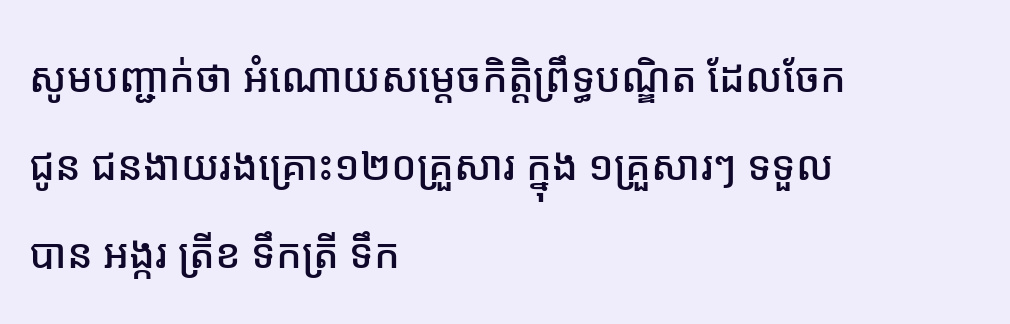សូមបញ្ជាក់ថា អំណោយសម្ដេចកិត្តិព្រឹទ្ធបណ្ឌិត ដែលចែកជូន ជនងាយរងគ្រោះ១២០គ្រួសារ ក្នុង ១គ្រួសារៗ ទទួលបាន អង្ករ ត្រីខ ទឹកត្រី ទឹក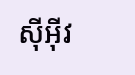ស៊ីអុីវ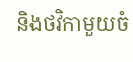និងថវិកាមួយចំ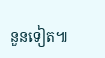នួនទៀត៕